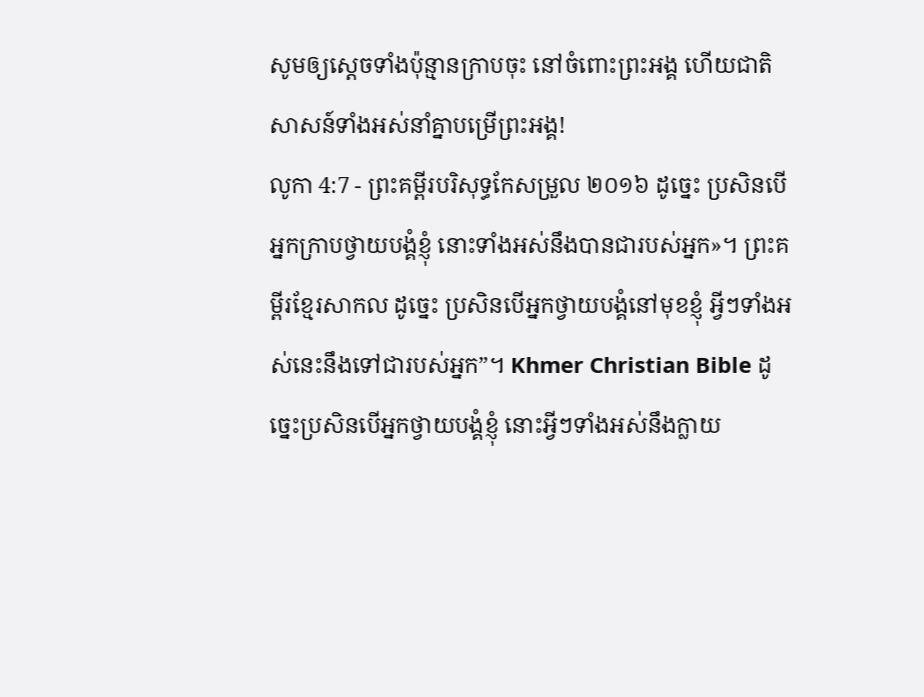សូមឲ្យស្ដេចទាំងប៉ុន្មានក្រាបចុះ នៅចំពោះព្រះអង្គ ហើយជាតិសាសន៍ទាំងអស់នាំគ្នាបម្រើព្រះអង្គ!
លូកា 4:7 - ព្រះគម្ពីរបរិសុទ្ធកែសម្រួល ២០១៦ ដូច្នេះ ប្រសិនបើអ្នកក្រាបថ្វាយបង្គំខ្ញុំ នោះទាំងអស់នឹងបានជារបស់អ្នក»។ ព្រះគម្ពីរខ្មែរសាកល ដូច្នេះ ប្រសិនបើអ្នកថ្វាយបង្គំនៅមុខខ្ញុំ អ្វីៗទាំងអស់នេះនឹងទៅជារបស់អ្នក”។ Khmer Christian Bible ដូច្នេះប្រសិនបើអ្នកថ្វាយបង្គំខ្ញុំ នោះអ្វីៗទាំងអស់នឹងក្លាយ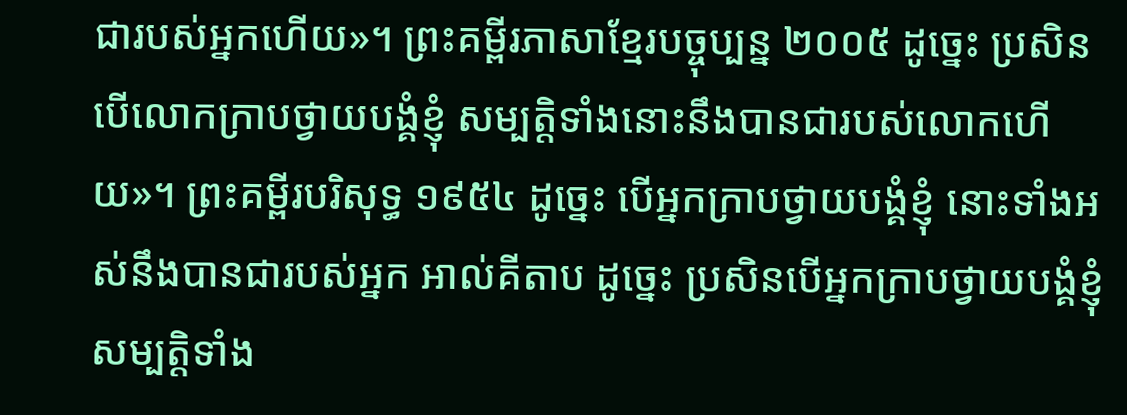ជារបស់អ្នកហើយ»។ ព្រះគម្ពីរភាសាខ្មែរបច្ចុប្បន្ន ២០០៥ ដូច្នេះ ប្រសិនបើលោកក្រាបថ្វាយបង្គំខ្ញុំ សម្បត្តិទាំងនោះនឹងបានជារបស់លោកហើយ»។ ព្រះគម្ពីរបរិសុទ្ធ ១៩៥៤ ដូច្នេះ បើអ្នកក្រាបថ្វាយបង្គំខ្ញុំ នោះទាំងអស់នឹងបានជារបស់អ្នក អាល់គីតាប ដូច្នេះ ប្រសិនបើអ្នកក្រាបថ្វាយបង្គំខ្ញុំ សម្បត្តិទាំង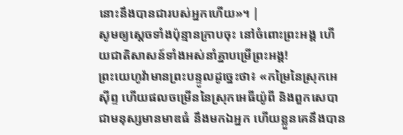នោះនឹងបានជារបស់អ្នកហើយ»។ |
សូមឲ្យស្ដេចទាំងប៉ុន្មានក្រាបចុះ នៅចំពោះព្រះអង្គ ហើយជាតិសាសន៍ទាំងអស់នាំគ្នាបម្រើព្រះអង្គ!
ព្រះយេហូវ៉ាមានព្រះបន្ទូលដូច្នេះថា៖ «កម្រៃនៃស្រុកអេស៊ីព្ទ ហើយផលចម្រើននៃស្រុកអេធីយ៉ូពី និងពួកសេបា ជាមនុស្សមានមាឌធំ នឹងមកឯអ្នក ហើយខ្លួនគេនឹងបាន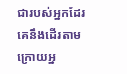ជារបស់អ្នកដែរ គេនឹងដើរតាមក្រោយអ្ន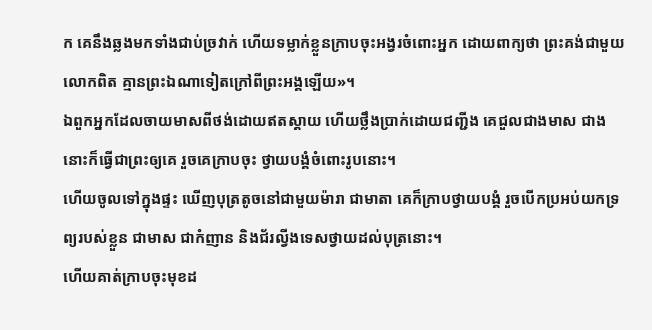ក គេនឹងឆ្លងមកទាំងជាប់ច្រវាក់ ហើយទម្លាក់ខ្លួនក្រាបចុះអង្វរចំពោះអ្នក ដោយពាក្យថា ព្រះគង់ជាមួយលោកពិត គ្មានព្រះឯណាទៀតក្រៅពីព្រះអង្គឡើយ»។
ឯពួកអ្នកដែលចាយមាសពីថង់ដោយឥតស្តាយ ហើយថ្លឹងប្រាក់ដោយជញ្ជីង គេជួលជាងមាស ជាងនោះក៏ធ្វើជាព្រះឲ្យគេ រួចគេក្រាបចុះ ថ្វាយបង្គំចំពោះរូបនោះ។
ហើយចូលទៅក្នុងផ្ទះ ឃើញបុត្រតូចនៅជាមួយម៉ារា ជាមាតា គេក៏ក្រាបថ្វាយបង្គំ រួចបើកប្រអប់យកទ្រព្យរបស់ខ្លួន ជាមាស ជាកំញាន និងជ័រល្វីងទេសថ្វាយដល់បុត្រនោះ។
ហើយគាត់ក្រាបចុះមុខដ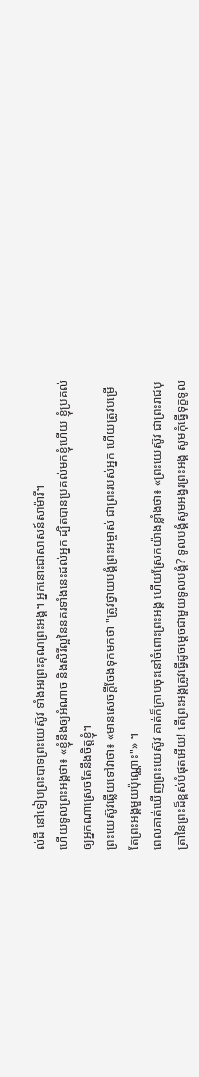ល់ដី នៅទៀបព្រះបាទព្រះយេស៊ូវ ទាំងអរព្រះគុណព្រះអង្គ។ អ្នកនោះជាសាសន៍សាម៉ារី។
ហើយទូលព្រះអង្គថា៖ «ខ្ញុំនឹងឲ្យអំណាច និងសិរីល្អនៃនគរទាំងនេះដល់អ្នក ដ្បិតបានប្រគល់មកខ្ញុំហើយ ខ្ញុំប្រគល់ឲ្យអ្នកណាស្រេចតែនឹងចិត្តខ្ញុំ។
ព្រះយេស៊ូវឆ្លើយទៅវាថា៖ «មានសេចក្តីចែងទុកមកថា "ត្រូវថ្វាយបង្គំព្រះអម្ចាស់ ជាព្រះរបស់អ្នក ហើយត្រូវបម្រើតែព្រះអង្គមួយប៉ុណ្ណោះ"» ។
ពេលគាត់ឃើញព្រះយេស៊ូវ គាត់ក៏ក្រាបចុះនៅចំពោះព្រះអង្គ ហើយស្រែកយ៉ាងខ្លាំងថា៖ «ព្រះយេស៊ូវ ជាព្រះរាជបុត្រានៃព្រះដ៏ខ្ពស់បំផុតអើយ! តើព្រះអង្គត្រូវធ្វើដូចម្ដេចជាមួយទូលបង្គំ? ទូលបង្គំសូមអង្វរព្រះអង្គ សូមកុំធ្វើទុក្ខទូល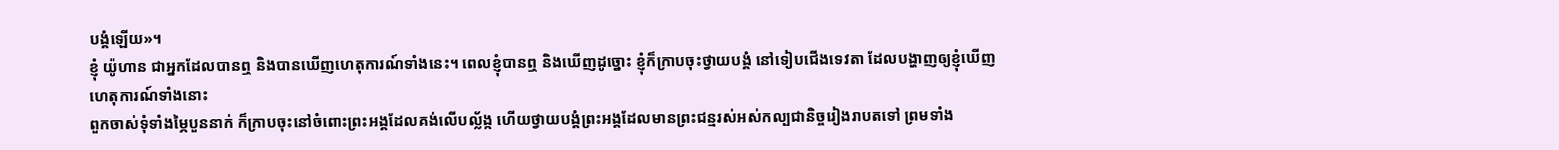បង្គំឡើយ»។
ខ្ញុំ យ៉ូហាន ជាអ្នកដែលបានឮ និងបានឃើញហេតុការណ៍ទាំងនេះ។ ពេលខ្ញុំបានឮ និងឃើញដូច្នោះ ខ្ញុំក៏ក្រាបចុះថ្វាយបង្គំ នៅទៀបជើងទេវតា ដែលបង្ហាញឲ្យខ្ញុំឃើញហេតុការណ៍ទាំងនោះ
ពួកចាស់ទុំទាំងម្ភៃបួននាក់ ក៏ក្រាបចុះនៅចំពោះព្រះអង្គដែលគង់លើបល្ល័ង្ក ហើយថ្វាយបង្គំព្រះអង្គដែលមានព្រះជន្មរស់អស់កល្បជានិច្ចរៀងរាបតទៅ ព្រមទាំង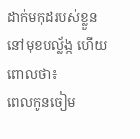ដាក់មកុដរបស់ខ្លួននៅមុខបល្ល័ង្ក ហើយពោលថា៖
ពេលកូនចៀម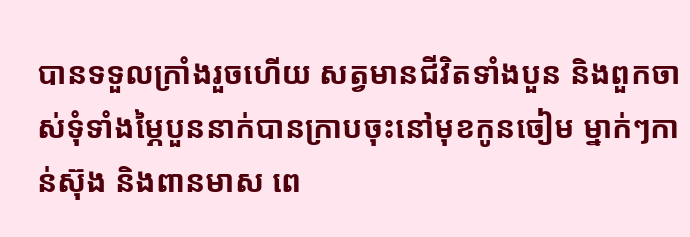បានទទួលក្រាំងរួចហើយ សត្វមានជីវិតទាំងបួន និងពួកចាស់ទុំទាំងម្ភៃបួននាក់បានក្រាបចុះនៅមុខកូនចៀម ម្នាក់ៗកាន់ស៊ុង និងពានមាស ពេ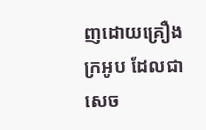ញដោយគ្រឿងក្រអូប ដែលជាសេច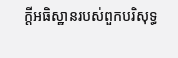ក្ដីអធិស្ឋានរបស់ពួកបរិសុទ្ធ